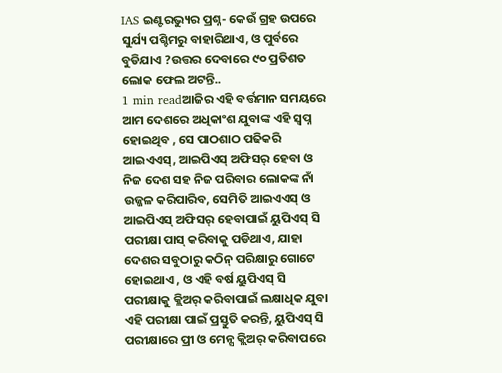IAS ଇଣ୍ଟରଭ୍ୟୁର ପ୍ରଶ୍ନ- କେଉଁ ଗ୍ରହ ଉପରେ ସୁର୍ଯ୍ୟ ପଶ୍ଚିମରୁ ବାହାରିଥାଏ, ଓ ପୁର୍ବରେ ବୁଡିଯାଏ ?ଉତ୍ତର ଦେବାରେ ୯୦ ପ୍ରତିଶତ ଲୋକ ଫେଲ ଅଟନ୍ତି..
1 min readଆଜିର ଏହି ବର୍ତ୍ତମାନ ସମୟରେ ଆମ ଦେଶରେ ଅଧିକାଂଶ ଯୁବାଙ୍କ ଏହି ସ୍ୱପ୍ନ ହୋଇଥିବ , ସେ ପାଠଶାଠ ପଢିକରି ଆଇଏଏସ୍, ଆଇପିଏସ୍ ଅଫିସର୍ ହେବା ଓ ନିଜ ଦେଶ ସହ ନିଜ ପରିବାର ଲୋକଙ୍କ ନାଁ ଉଜ୍ଜଳ କରିପାରିବ, ସେମିତି ଆଇଏଏସ୍ ଓ ଆଇପିଏସ୍ ଅଫିସର୍ ହେବାପାଇଁ ୟୁପିଏସ୍ ସି ପରୀକ୍ଷା ପାସ୍ କରିବାକୁ ପଡିଥାଏ, ଯାହା ଦେଶର ସବୁଠାରୁ କଠିନ୍ ପରିକ୍ଷାରୁ ଗୋଟେ ହୋଇଥାଏ , ଓ ଏହି ବର୍ଷ ୟୁପିଏସ୍ ସି ପରୀକ୍ଷାକୁ କ୍ଲିଅର୍ କରିବାପାଇଁ ଲକ୍ଷାଧିକ ଯୁବା ଏହି ପରୀକ୍ଷା ପାଇଁ ପ୍ରସ୍ତୁତି କରନ୍ତି, ୟୁପିଏସ୍ ସି ପରୀକ୍ଷାରେ ପ୍ରୀ ଓ ମେନ୍ସ କ୍ଲିଅର୍ କରିବାପରେ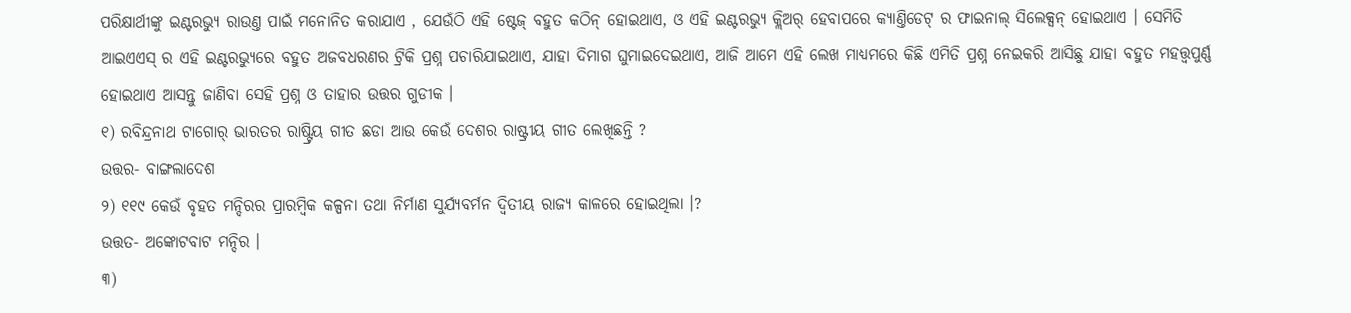ପରିକ୍ଷାର୍ଥୀଙ୍କୁ ଇଣ୍ଟରଭ୍ୟୁ ରାଉଣ୍ତ ପାଇଁ ମନୋନିତ କରାଯାଏ , ଯେଉଁଠି ଏହି ଷ୍ଟେଜ୍ ବହୁତ କଠିନ୍ ହୋଇଥାଏ, ଓ ଏହି ଇଣ୍ଟରଭ୍ୟୁ କ୍ଲିଅର୍ ହେବାପରେ କ୍ୟାଣ୍ତିଡେଟ୍ ର ଫାଇନାଲ୍ ସିଲେକ୍ସନ୍ ହୋଇଥାଏ । ସେମିତି ଆଇଏଏସ୍ ର ଏହି ଇଣ୍ଟରଭ୍ୟୁରେ ବହୁତ ଅଜବଧରଣର ଟ୍ରିକି ପ୍ରଶ୍ନ ପଚାରିଯାଇଥାଏ, ଯାହା ଦିମାଗ ଘୁମାଇଦେଇଥାଏ, ଆଜି ଆମେ ଏହି ଲେଖ ମାଧ୍ୟମରେ କିଛି ଏମିତି ପ୍ରଶ୍ନ ନେଇକରି ଆସିଛୁ ଯାହା ବହୁତ ମହତ୍ତ୍ୱପୁର୍ଣ୍ଣ ହୋଇଥାଏ ଆସନ୍ତୁ ଜାଣିବା ସେହି ପ୍ରଶ୍ନ ଓ ତାହାର ଉତ୍ତର ଗୁଡୀକ ।
୧) ରବିନ୍ଦ୍ରନାଥ ଟାଗୋର୍ ଭାରତର ରାଷ୍ଟ୍ରିୟ ଗୀତ ଛଡା ଆଉ କେଉଁ ଦେଶର ରାଷ୍ଟ୍ରୀୟ ଗୀତ ଲେଖିଛନ୍ତି ?
ଉତ୍ତର- ବାଙ୍ଗଲାଦେଶ
୨) ୧୧୯ କେଉଁ ବୃହତ ମନ୍ଦିରର ପ୍ରାରମ୍ବିକ କଳ୍ପନା ତଥା ନିର୍ମାଣ ସୁର୍ଯ୍ୟବର୍ମନ ଦ୍ୱିତୀୟ ରାଜ୍ୟ କାଳରେ ହୋଇଥିଲା ।?
ଉତ୍ତତ- ଅଙ୍କୋଟବାଟ ମନ୍ଦିର ।
୩)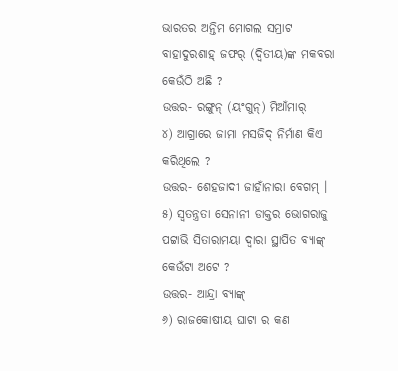ଭାରତର ଅନ୍ତିମ ମୋଗଲ ସମ୍ରାଟ ବାହାଦୁରଶାହ୍ ଜଫର୍ (ଦ୍ୱିତୀୟ)ଙ୍କ ମକବରା କେଉଁଠି ଅଛି ?
ଉତ୍ତର- ରଙ୍ଗୁନ୍ (ୟଂଗୁନ୍) ମିଆଁମାର୍
୪) ଆଗ୍ରାରେ ଜାମା ମସଜିଦ୍ ନିର୍ମାଣ କିଏ କରିଥିଲେ ?
ଉତ୍ତର- ଶେହଜାଦୀ ଜାହାଁନାରା ବେଗମ୍ ।
୫) ସ୍ୱତନ୍ତ୍ରତା ସେନାନୀ ଡାକ୍ତର ଭୋଗରାଜୁ ପଟ୍ଟାଭି ସିତାରାମୟା ଦ୍ୱାରା ସ୍ଥାପିତ ବ୍ୟାଙ୍କ୍ କେଉଁଟା ଅଟେ ?
ଉତ୍ତର- ଆନ୍ଦ୍ରା ବ୍ୟାଙ୍କ୍
୬) ରାଜକୋଷୀୟ ଘାଟା ର କଣ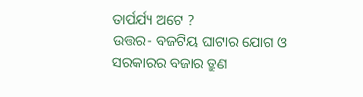ତାର୍ପର୍ଯ୍ୟ ଅଟେ ?
ଉତ୍ତର- ବଜଟିୟ ଘାଟାର ଯୋଗ ଓ ସରକାରର ବଜାର ତ୍ରୁଣ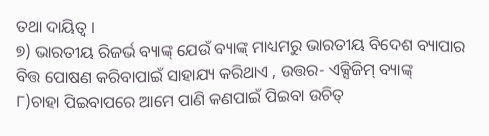ତଥା ଦାୟିତ୍ୱ ।
୭) ଭାରତୀୟ ରିଜର୍ଭ ବ୍ୟାଙ୍କ୍ ଯେଉଁ ବ୍ୟାଙ୍କ୍ ମାଧ୍ୟମରୁ ଭାରତୀୟ ବିଦେଶ ବ୍ୟାପାର ବିତ୍ତ ପୋଷଣ କରିବାପାଇଁ ସାହାଯ୍ୟ କରିଥାଏ , ଉତ୍ତର- ଏକ୍ସିଜିମ୍ ବ୍ୟାଙ୍କ୍
୮)ଚାହା ପିଇବାପରେ ଆମେ ପାଣି କଣପାଇଁ ପିଇବା ଉଚିତ୍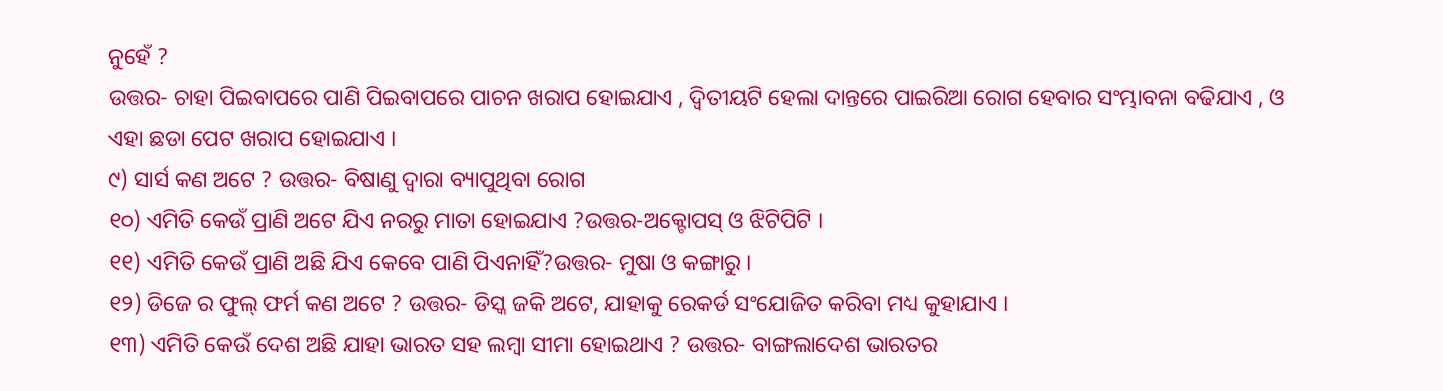ନୁହେଁ ?
ଉତ୍ତର- ଚାହା ପିଇବାପରେ ପାଣି ପିଇବାପରେ ପାଚନ ଖରାପ ହୋଇଯାଏ , ଦ୍ୱିତୀୟଟି ହେଲା ଦାନ୍ତରେ ପାଇରିଆ ରୋଗ ହେବାର ସଂମ୍ଭାବନା ବଢିଯାଏ , ଓ ଏହା ଛଡା ପେଟ ଖରାପ ହୋଇଯାଏ ।
୯) ସାର୍ସ କଣ ଅଟେ ? ଉତ୍ତର- ବିଷାଣୁ ଦ୍ୱାରା ବ୍ୟାପୁଥିବା ରୋଗ
୧୦) ଏମିତି କେଉଁ ପ୍ରାଣି ଅଟେ ଯିଏ ନରରୁ ମାତା ହୋଇଯାଏ ?ଉତ୍ତର-ଅକ୍ଟୋପସ୍ ଓ ଝିଟିପିଟି ।
୧୧) ଏମିତି କେଉଁ ପ୍ରାଣି ଅଛି ଯିଏ କେବେ ପାଣି ପିଏନାହିଁ?ଉତ୍ତର- ମୁଷା ଓ କଙ୍ଗାରୁ ।
୧୨) ଡିଜେ ର ଫୁଲ୍ ଫର୍ମ କଣ ଅଟେ ? ଉତ୍ତର- ଡିସ୍କ ଜକି ଅଟେ, ଯାହାକୁ ରେକର୍ଡ ସଂଯୋଜିତ କରିବା ମଧ୍ୟ କୁହାଯାଏ ।
୧୩) ଏମିତି କେଉଁ ଦେଶ ଅଛି ଯାହା ଭାରତ ସହ ଲମ୍ବା ସୀମା ହୋଇଥାଏ ? ଉତ୍ତର- ବାଙ୍ଗଲାଦେଶ ଭାରତର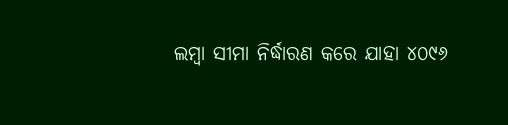ଲମ୍ବା ସୀମା ନିର୍ଦ୍ଧାରଣ କରେ ଯାହା ୪୦୯୬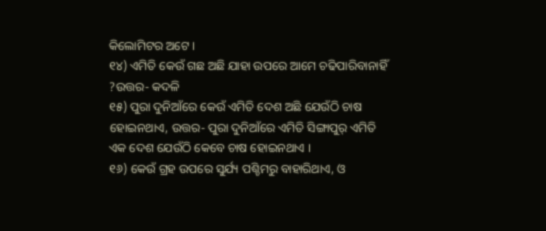କିଲୋମିଟର ଅଟେ ।
୧୪) ଏମିତି କେଉଁ ଗଛ ଅଛି ଯାହା ଉପରେ ଆମେ ଚଢିପାରିବାନାହିଁ ?ଉତ୍ତର- କଦଳି
୧୫) ପୁରା ଦୁନିଆଁରେ କେଉଁ ଏମିତି ଦେଶ ଅଛି ଯେଉଁଠି ଚାଷ ହୋଇନଥାଏ, ଉତ୍ତର- ପୁରା ଦୁନିଆଁରେ ଏମିତି ସିଙ୍ଗାପୁର୍ ଏମିତି ଏକ ଦେଶ ଯେଉଁଠି କେବେ ଚାଷ ହୋଇନଥାଏ ।
୧୬) କେଉଁ ଗ୍ରହ ଉପରେ ସୁର୍ଯ୍ୟ ପଶ୍ଚିମରୁ ବାହାରିଥାଏ, ଓ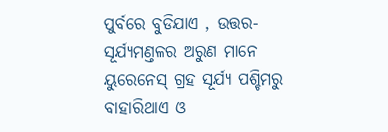ପୁର୍ବରେ ବୁଡିଯାଏ , ଉତ୍ତର- ସୂର୍ଯ୍ୟମଣ୍ତଳର ଅରୁଣ ମାନେ ୟୁରେନେସ୍ ଗ୍ରହ ସୂର୍ଯ୍ୟ ପଶ୍ଚିମରୁ ବାହାରିଥାଏ ଓ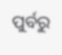ପୁର୍ବରୁ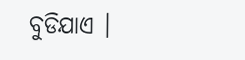ବୁଡିଯାଏ ।